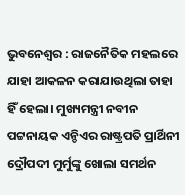ଭୁବନେଶ୍ବର : ରାଜନୈତିକ ମହଲରେ ଯାହା ଆକଳନ କରାଯାଉଥିଲା ତାହା ହିଁ ହେଲା। ମୁଖ୍ୟମନ୍ତ୍ରୀ ନବୀନ ପଟ୍ଟନାୟକ ଏନ୍ଡିଏର ରାଷ୍ଟ୍ରପତି ପ୍ରାର୍ଥିନୀ ଦ୍ରୌପଦୀ ମୁର୍ମୁଙ୍କୁ ଖୋଲା ସମର୍ଥନ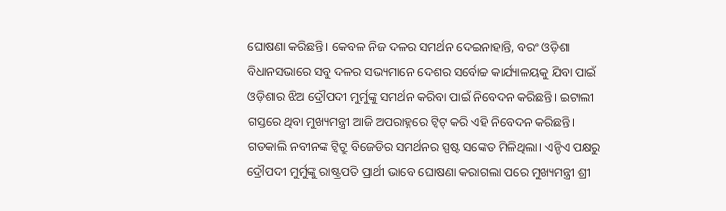ଘୋଷଣା କରିଛନ୍ତି। କେବଳ ନିଜ ଦଳର ସମର୍ଥନ ଦେଇନାହାନ୍ତି, ବରଂ ଓଡ଼ିଶା ବିଧାନସଭାରେ ସବୁ ଦଳର ସଭ୍ୟମାନେ ଦେଶର ସର୍ବୋଚ୍ଚ କାର୍ଯ୍ୟାଳୟକୁ ଯିବା ପାଇଁ ଓଡ଼ିଶାର ଝିଅ ଦ୍ରୌପଦୀ ମୁର୍ମୁଙ୍କୁ ସମର୍ଥନ କରିବା ପାଇଁ ନିବେଦନ କରିଛନ୍ତି। ଇଟାଲୀ ଗସ୍ତରେ ଥିବା ମୁଖ୍ୟମନ୍ତ୍ରୀ ଆଜି ଅପରାହ୍ନରେ ଟ୍ବିଟ୍ କରି ଏହି ନିବେଦନ କରିଛନ୍ତି। ଗତକାଲି ନବୀନଙ୍କ ଟ୍ବିଟ୍ରୁ ବିଜେଡିର ସମର୍ଥନର ସ୍ପଷ୍ଟ ସଙ୍କେତ ମିଳିଥିଲା। ଏନ୍ଡିଏ ପକ୍ଷରୁ ଦ୍ରୌପଦୀ ମୁର୍ମୁଙ୍କୁ ରାଷ୍ଟ୍ରପତି ପ୍ରାର୍ଥୀ ଭାବେ ଘୋଷଣା କରାଗଲା ପରେ ମୁଖ୍ୟମନ୍ତ୍ରୀ ଶ୍ରୀ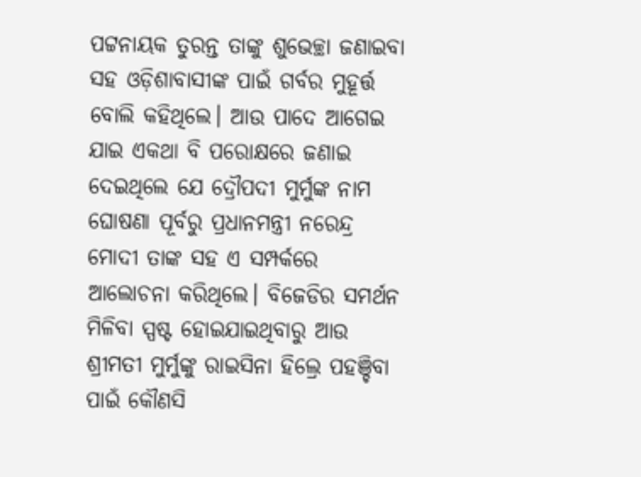ପଟ୍ଟନାୟକ ତୁରନ୍ତ ତାଙ୍କୁ ଶୁଭେଚ୍ଛା ଜଣାଇବା ସହ ଓଡ଼ିଶାବାସୀଙ୍କ ପାଇଁ ଗର୍ବର ମୁହୂର୍ତ୍ତ ବୋଲି କହିଥିଲେ। ଆଉ ପାଦେ ଆଗେଇ ଯାଇ ଏକଥା ବି ପରୋକ୍ଷରେ ଜଣାଇ ଦେଇଥିଲେ ଯେ ଦ୍ରୌପଦୀ ମୁର୍ମୁଙ୍କ ନାମ ଘୋଷଣା ପୂର୍ବରୁ ପ୍ରଧାନମନ୍ତ୍ରୀ ନରେନ୍ଦ୍ର ମୋଦୀ ତାଙ୍କ ସହ ଏ ସମ୍ପର୍କରେ ଆଲୋଚନା କରିଥିଲେ। ବିଜେଡିର ସମର୍ଥନ ମିଳିବା ସ୍ପଷ୍ଟ ହୋଇଯାଇଥିବାରୁ ଆଉ ଶ୍ରୀମତୀ ମୁର୍ମୁଙ୍କୁ ରାଇସିନା ହିଲ୍ରେ ପହଞ୍ଚିବା ପାଇଁ କୌଣସି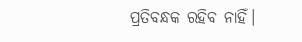ପ୍ରତିବନ୍ଧକ ରହିବ ନାହିଁ।